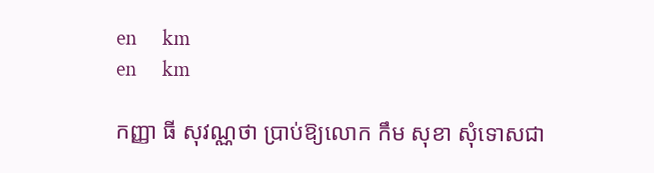en     km
en     km

កញ្ញា ធី សុវណ្ណថា ប្រាប់ឱ្យលោក កឹម សុខា សុំទោសជា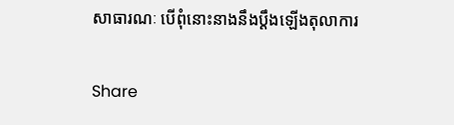សាធារណៈ បើពុំនោះនាងនឹងប្ដឹងឡើងតុលាការ

Share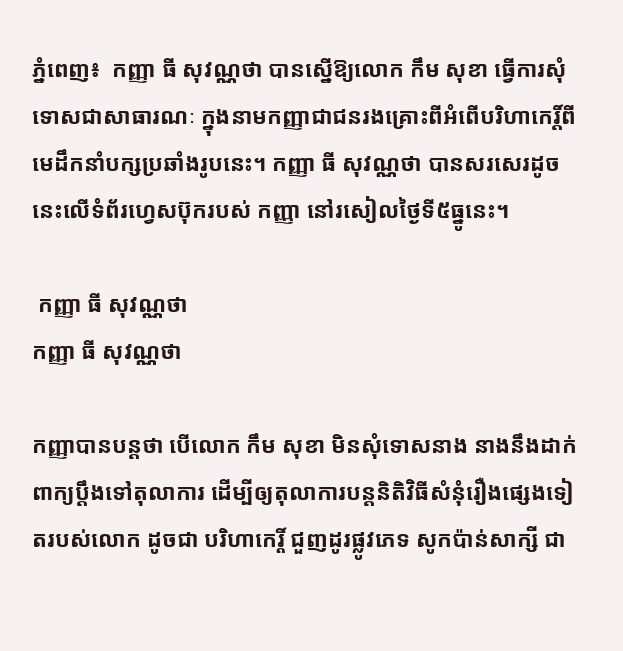ភ្នំពេញ៖  កញ្ញា ធី សុវណ្ណថា បានស្នើឱ្យលោក កឹម សុខា ធ្វើការសុំទោសជាសាធារណៈ ក្នុងនាមកញ្ញាជាជនរងគ្រោះពីអំពើបរិហាកេរិ៍្តពីមេដឹកនាំបក្សប្រឆាំងរូបនេះ។ កញ្ញា ធី សុវណ្ណថា បានសរសេរដូចនេះលើទំព័រហ្វេសប៊ុករបស់ កញ្ញា នៅរសៀលថ្ងៃទី៥ធ្នូនេះ។

 កញ្ញា ធី សុវណ្ណថា
កញ្ញា ធី សុវណ្ណថា

កញ្ញាបានបន្តថា បើលោក កឹម សុខា មិនសុំទោសនាង នាងនឹងដាក់ពាក្យប្តឹងទៅតុលាការ ដើម្បីឲ្យតុលាការបន្តនិតិវិធីសំនុំរឿងផ្សេងទៀតរបស់លោក ដូចជា បរិហាកេរ្តិ៍ ជួញដូរផ្លូវភេទ សូកប៉ាន់សាក្សី ជា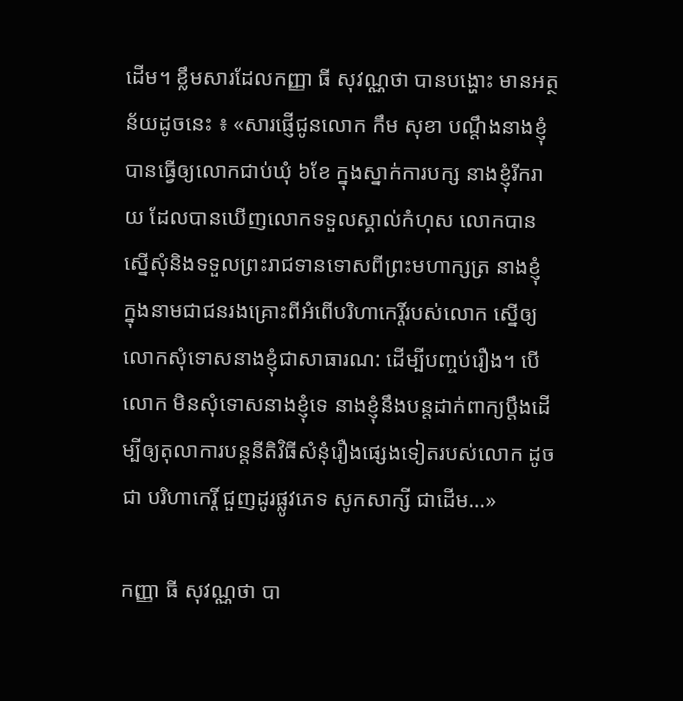ដើម។ ខ្លឹមសារដែលកញ្ញា ធី សុវណ្ណថា បានបង្ហោះ មានអត្ថន័យដូចនេះ ៖ «សារផ្ញើជូនលោក កឹម សុខា បណ្តឹងនាងខ្ញុំ បានធ្វើឲ្យលោកជាប់ឃុំ ៦ខែ ក្នុងស្នាក់ការបក្ស នាងខ្ញុំរីករាយ ដែលបានឃើញលោកទទួលស្គាល់កំហុស លោកបានស្នើសុំនិងទទួលព្រះរាជទានទោសពីព្រះមហាក្សត្រ នាងខ្ញុំ ក្នុងនាមជាជនរងគ្រោះពីអំពើបរិហាកេរ្តិ៍របស់លោក ស្នើឲ្យលោកសុំទោសនាងខ្ញុំជាសាធារណ: ដើម្បីបញ្ចប់រឿង។ បើលោក មិនសុំទោសនាងខ្ញុំទេ នាងខ្ញុំនឹងបន្តដាក់ពាក្យប្តឹងដើម្បីឲ្យតុលាការបន្តនីតិវិធីសំនុំរឿងផ្សេងទៀតរបស់លោក ដូចជា បរិហាកេរ្តិ៍ ជួញដូរផ្លូវភេទ សូកសាក្សី ជាដើម…»

កញ្ញា ធី សុវណ្ណថា បា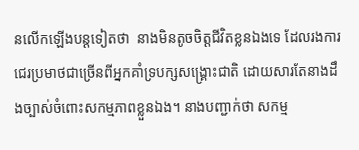នលើកឡើងបន្ដទៀតថា  នាងមិនតូចចិត្តជីវិតខ្លនឯងទេ ដែលរងការជេរប្រមាថជាច្រើនពីអ្នកគាំទ្របក្សសង្គ្រោះជាតិ ដោយសារតែនាងដឹងច្បាស់ចំពោះសកម្មភាពខ្លួនឯង។ នាងបញ្ជាក់ថា សកម្ម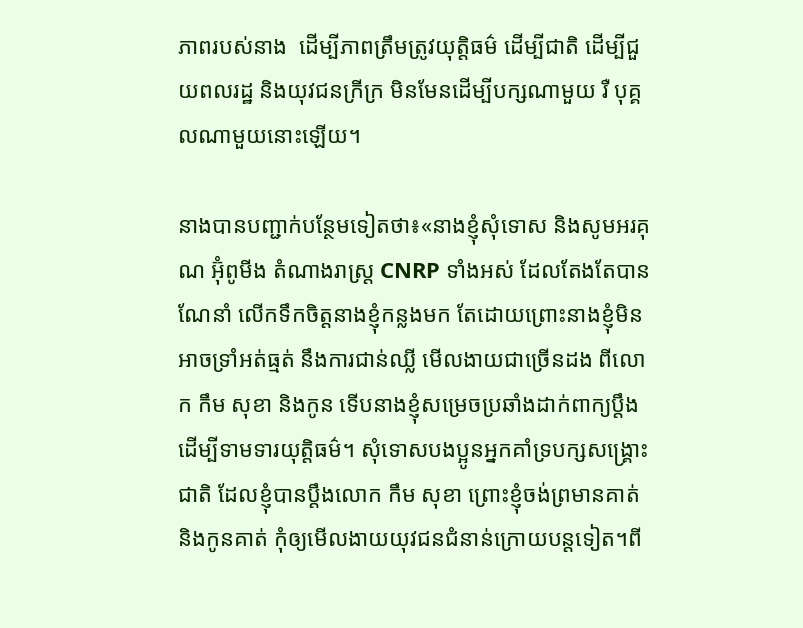ភាពរបស់នាង  ដើម្បីភាពត្រឹមត្រូវយុត្តិធម៌ ដើម្បីជាតិ ដើម្បីជួយពលរដ្ឋ និងយុវជនក្រីក្រ មិនមែនដើម្បីបក្សណាមួយ រឺ បុគ្គលណាមួយនោះឡើយ។

នាងបានបញ្ជាក់បន្ថែមទៀតថា៖«នាងខ្ញុំសុំទោស និងសូមអរគុណ អ៊ុំពូមីង តំណាងរាស្ត្រ CNRP ទាំងអស់ ដែលតែងតែបានណែនាំ លើកទឹកចិត្តនាងខ្ញុំកន្លងមក តែដោយព្រោះនាងខ្ញុំមិនអាចទ្រាំអត់ធ្មត់ នឹងការជាន់ឈ្លី មើលងាយជាច្រើនដង ពីលោក កឹម សុខា និងកូន ទើបនាងខ្ញុំសម្រេចប្រឆាំងដាក់ពាក្យប្តឹង ដើម្បីទាមទារយុត្តិធម៌។ សុំទោសបងប្អូនអ្នកគាំទ្របក្សសង្គ្រោះជាតិ ដែលខ្ញុំបានប្តឹងលោក កឹម សុខា ព្រោះខ្ញុំចង់ព្រមានគាត់ និងកូនគាត់ កុំឲ្យមើលងាយយុវជនជំនាន់ក្រោយបន្តទៀត។ពី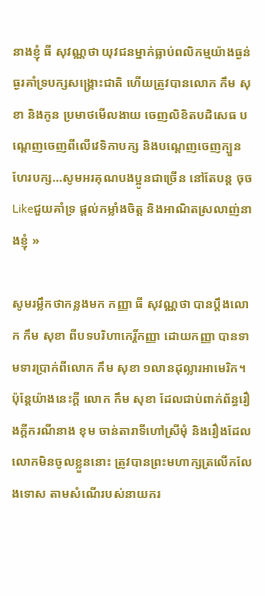នាងខ្ញុំ ធី សុវណ្ណថា យុវជនម្នាក់ធ្លាប់ពលិកម្មយ៉ាងធ្ងន់ធ្ងរគាំទ្របក្សសង្គ្រោះជាតិ ហើយត្រូវបានលោក កឹម សុខា និងកូន ប្រមាថមើលងាយ ចេញលិខិតបដិសេធ បណ្តេញចេញពីលើវេទិកាបក្ស និងបណ្តេញចេញក្បួនហែរបក្ស…សូមអរគុណបងប្អូនជាច្រើន នៅតែបន្ត ចុចLikeជួយគាំទ្រ ផ្តល់កម្លាំងចិត្ត និងអាណិតស្រលាញ់នាងខ្ញុំ »

សូមរម្លឹកថាកន្លងមក កញ្ញា ធី សុវណ្ណថា បានប្ដឹងលោក កឹម សុខា ពីបទបរិហាកេរ្ដិ៍កញ្ញា ដោយកញ្ញា បានទាមទារប្រាក់ពីលោក កឹម សុខា ១លានដុល្លារអាមេរិក។ ប៉ុន្ដែយ៉ាងនេះក្ដី លោក កឹម សុខា ដែលជាប់ពាក់ព័ន្ធរឿងក្ដីករណីនាង ខុម ចាន់តារាទីហៅស្រីមុំ និងរឿងដែលលោកមិនចូលខ្លួននោះ ត្រូវបានព្រះមហាក្សត្រលើកលែងទោស តាមសំណើរបស់នាយករ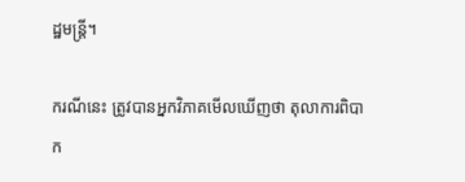ដ្ឋមន្ដ្រី។

ករណីនេះ ត្រូវបានអ្នកវិភាគមើលឃើញថា តុលាការពិបាក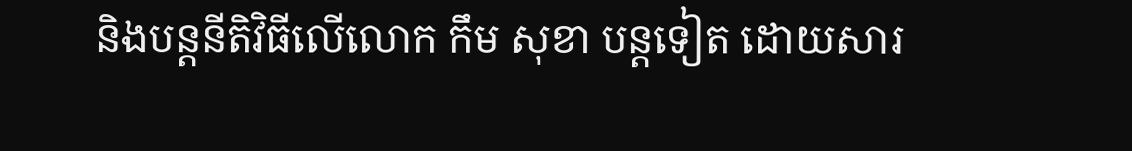និងបន្ដនីតិវិធីលើលោក កឹម សុខា បន្ដទៀត ដោយសារ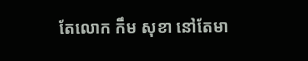តែលោក កឹម សុខា នៅតែមា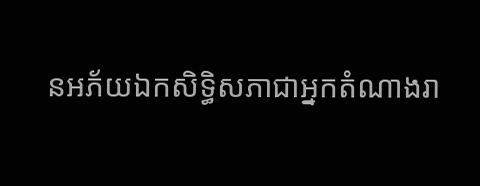នអភ័យឯកសិទ្ធិសភាជាអ្នកតំណាងរា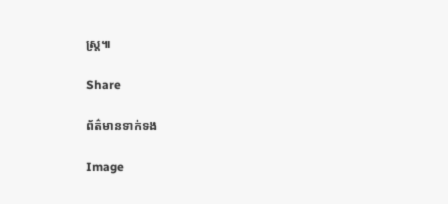ស្ដ្រ៕

Share

ព័ត៌មានទាក់ទង

Image